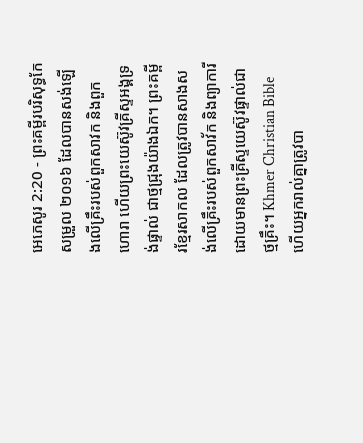អេភេសូរ 2:20 - ព្រះគម្ពីរបរិសុទ្ធកែសម្រួល ២០១៦ ដែលបានសង់ឡើងលើគ្រឹះរបស់ពួកសាវក និងពួកហោរា ហើយព្រះយេស៊ូវគ្រីស្ទអង្គទ្រង់ផ្ទាល់ ជាថ្មជ្រុងយ៉ាងឯក។ ព្រះគម្ពីរខ្មែរសាកល ដែលត្រូវបានសាងសង់លើគ្រឹះរបស់ពួកសាវ័ក និងព្យាការី ដោយមានព្រះគ្រីស្ទយេស៊ូវផ្ទាល់ជាថ្មគ្រឹះ។ Khmer Christian Bible ហើយអ្នករាល់គ្នាត្រូវបា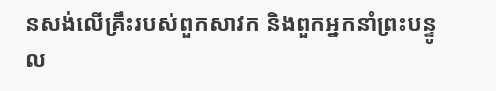នសង់លើគ្រឹះរបស់ពួកសាវក និងពួកអ្នកនាំព្រះបន្ទូល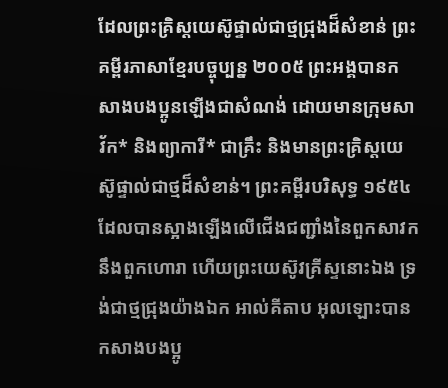ដែលព្រះគ្រិស្ដយេស៊ូផ្ទាល់ជាថ្មជ្រុងដ៏សំខាន់ ព្រះគម្ពីរភាសាខ្មែរបច្ចុប្បន្ន ២០០៥ ព្រះអង្គបានកសាងបងប្អូនឡើងជាសំណង់ ដោយមានក្រុមសាវ័ក* និងព្យាការី* ជាគ្រឹះ និងមានព្រះគ្រិស្តយេស៊ូផ្ទាល់ជាថ្មដ៏សំខាន់។ ព្រះគម្ពីរបរិសុទ្ធ ១៩៥៤ ដែលបានស្អាងឡើងលើជើងជញ្ជាំងនៃពួកសាវកនឹងពួកហោរា ហើយព្រះយេស៊ូវគ្រីស្ទនោះឯង ទ្រង់ជាថ្មជ្រុងយ៉ាងឯក អាល់គីតាប អុលឡោះបានកសាងបងប្អូ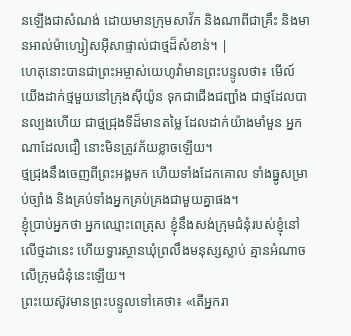នឡើងជាសំណង់ ដោយមានក្រុមសាវ័ក និងណាពីជាគ្រឹះ និងមានអាល់ម៉ាហ្សៀសអ៊ីសាផ្ទាល់ជាថ្មដ៏សំខាន់។ |
ហេតុនោះបានជាព្រះអម្ចាស់យេហូវ៉ាមានព្រះបន្ទូលថា៖ មើល៍ យើងដាក់ថ្មមួយនៅក្រុងស៊ីយ៉ូន ទុកជាជើងជញ្ជាំង ជាថ្មដែលបានល្បងហើយ ជាថ្មជ្រុងទីដ៏មានតម្លៃ ដែលដាក់យ៉ាងមាំមួន អ្នកណាដែលជឿ នោះមិនត្រូវភ័យខ្លាចឡើយ។
ថ្មជ្រុងនឹងចេញពីព្រះអង្គមក ហើយទាំងដែកគោល ទាំងធ្នូសម្រាប់ច្បាំង និងគ្រប់ទាំងអ្នកគ្រប់គ្រងជាមួយគ្នាផង។
ខ្ញុំប្រាប់អ្នកថា អ្នកឈ្មោះពេត្រុស ខ្ញុំនឹងសង់ក្រុមជំនុំរបស់ខ្ញុំនៅលើថ្មដានេះ ហើយទ្វារស្ថានឃុំព្រលឹងមនុស្សស្លាប់ គ្មានអំណាចលើក្រុមជំនុំនេះឡើយ។
ព្រះយេស៊ូវមានព្រះបន្ទូលទៅគេថា៖ «តើអ្នករា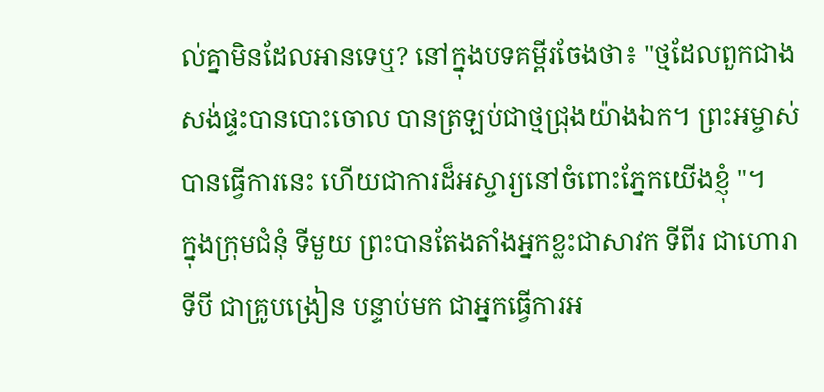ល់គ្នាមិនដែលអានទេឬ? នៅក្នុងបទគម្ពីរចែងថា៖ "ថ្មដែលពួកជាងសង់ផ្ទះបានបោះចោល បានត្រឡប់ជាថ្មជ្រុងយ៉ាងឯក។ ព្រះអម្ចាស់បានធ្វើការនេះ ហើយជាការដ៏អស្ចារ្យនៅចំពោះភ្នែកយើងខ្ញុំ "។
ក្នុងក្រុមជំនុំ ទីមួយ ព្រះបានតែងតាំងអ្នកខ្លះជាសាវក ទីពីរ ជាហោរា ទីបី ជាគ្រូបង្រៀន បន្ទាប់មក ជាអ្នកធ្វើការអ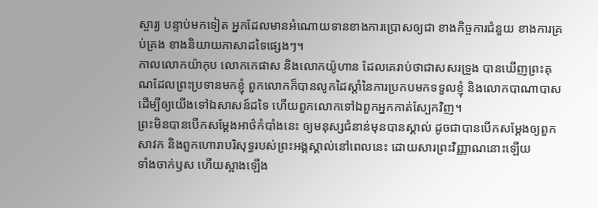ស្ចារ្យ បន្ទាប់មកទៀត អ្នកដែលមានអំណោយទានខាងការប្រោសឲ្យជា ខាងកិច្ចការជំនួយ ខាងការគ្រប់គ្រង ខាងនិយាយភាសាដទៃផ្សេងៗ។
កាលលោកយ៉ាកុប លោកកេផាស និងលោកយ៉ូហាន ដែលគេរាប់ថាជាសសរទ្រូង បានឃើញព្រះគុណដែលព្រះប្រទានមកខ្ញុំ ពួកលោកក៏បានលូកដៃស្តាំនៃការប្រកបមកទទួលខ្ញុំ និងលោកបាណាបាស ដើម្បីឲ្យយើងទៅឯសាសន៍ដទៃ ហើយពួកលោកទៅឯពួកអ្នកកាត់ស្បែកវិញ។
ព្រះមិនបានបើកសម្ដែងអាថ៌កំបាំងនេះ ឲ្យមនុស្សជំនាន់មុនបានស្គាល់ ដូចជាបានបើកសម្ដែងឲ្យពួកសាវក និងពួកហោរាបរិសុទ្ធរបស់ព្រះអង្គស្គាល់នៅពេលនេះ ដោយសារព្រះវិញ្ញាណនោះឡើយ
ទាំងចាក់ឫស ហើយស្អាងឡើង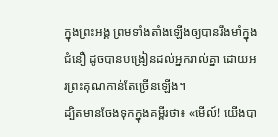ក្នុងព្រះអង្គ ព្រមទាំងតាំងឡើងឲ្យបានរឹងមាំក្នុងជំនឿ ដូចបានបង្រៀនដល់អ្នករាល់គ្នា ដោយអរព្រះគុណកាន់តែច្រើនឡើង។
ដ្បិតមានចែងទុកក្នុងគម្ពីរថា៖ «មើល៍! យើងបា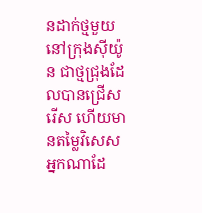នដាក់ថ្មមួយនៅក្រុងស៊ីយ៉ូន ជាថ្មជ្រុងដែលបានជ្រើសរើស ហើយមានតម្លៃវិសេស អ្នកណាដែ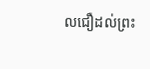លជឿដល់ព្រះ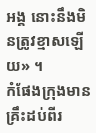អង្គ នោះនឹងមិនត្រូវខ្មាសឡើយ» ។
កំផែងក្រុងមានគ្រឹះដប់ពីរ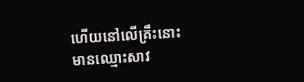ហើយនៅលើគ្រឹះនោះ មានឈ្មោះសាវ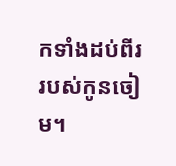កទាំងដប់ពីររបស់កូនចៀម។